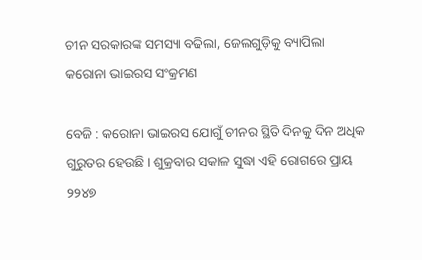ଚୀନ ସରକାରଙ୍କ ସମସ୍ୟା ବଢିଲା, ଜେଲଗୁଡ଼ିକୁ ବ୍ୟାପିଲା କରୋନା ଭାଇରସ ସଂକ୍ରମଣ

ବେଜି : କରୋନା ଭାଇରସ ଯୋଗୁଁ ଚୀନର ସ୍ଥିତି ଦିନକୁ ଦିନ ଅଧିକ ଗୁରୁତର ହେଉଛି । ଶୁକ୍ରବାର ସକାଳ ସୁଦ୍ଧା ଏହି ରୋଗରେ ପ୍ରାୟ ୨୨୪୭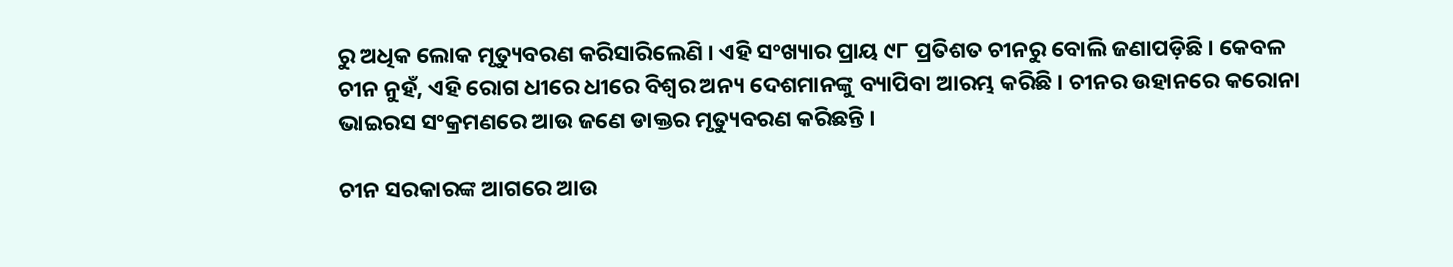ରୁ ଅଧିକ ଲୋକ ମୃତ୍ୟୁବରଣ କରିସାରିଲେଣି । ଏହି ସଂଖ୍ୟାର ପ୍ରାୟ ୯୮ ପ୍ରତିଶତ ଚୀନରୁ ବୋଲି ଜଣାପଡ଼ିଛି । କେବଳ ଚୀନ ନୁହଁ, ଏହି ରୋଗ ଧୀରେ ଧୀରେ ବିଶ୍ୱର ଅନ୍ୟ ଦେଶମାନଙ୍କୁ ବ୍ୟାପିବା ଆରମ୍ଭ କରିଛି । ଚୀନର ଉହାନରେ କରୋନା ଭାଇରସ ସଂକ୍ରମଣରେ ଆଉ ଜଣେ ଡାକ୍ତର ମୃତ୍ୟୁବରଣ କରିଛନ୍ତି ।

ଚୀନ ସରକାରଙ୍କ ଆଗରେ ଆଉ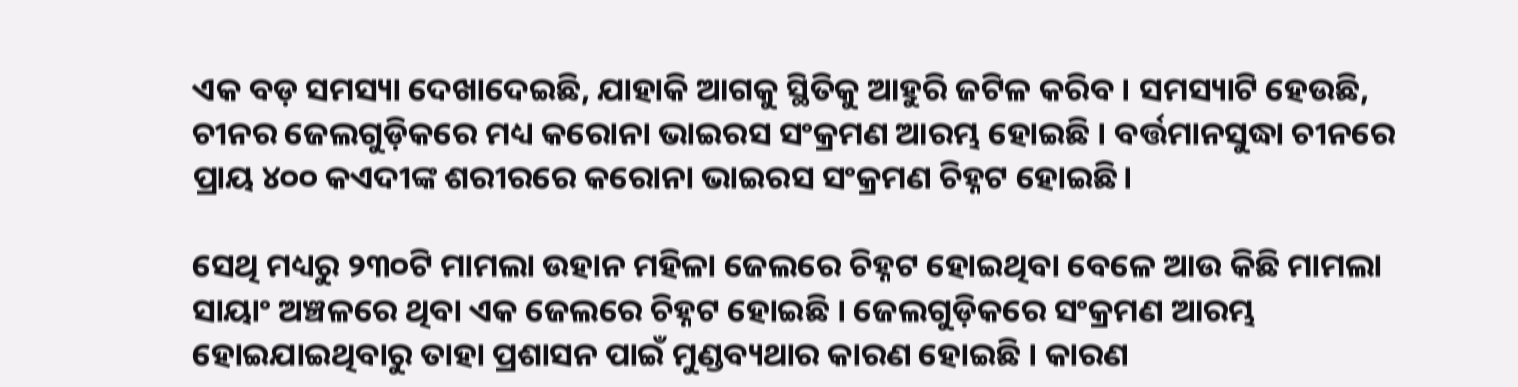ଏକ ବଡ଼ ସମସ୍ୟା ଦେଖାଦେଇଛି, ଯାହାକି ଆଗକୁ ସ୍ଥିତିକୁ ଆହୁରି ଜଟିଳ କରିବ । ସମସ୍ୟାଟି ହେଉଛି, ଚୀନର ଜେଲଗୁଡ଼ିକରେ ମଧ୍ୟ କରୋନା ଭାଇରସ ସଂକ୍ରମଣ ଆରମ୍ଭ ହୋଇଛି । ବର୍ତ୍ତମାନସୁଦ୍ଧା ଚୀନରେ ପ୍ରାୟ ୪୦୦ କଏଦୀଙ୍କ ଶରୀରରେ କରୋନା ଭାଇରସ ସଂକ୍ରମଣ ଚିହ୍ନଟ ହୋଇଛି।

ସେଥି ମଧ୍ୟରୁ ୨୩୦ଟି ମାମଲା ଉହାନ ମହିଳା ଜେଲରେ ଚିହ୍ନଟ ହୋଇଥିବା ବେଳେ ଆଉ କିଛି ମାମଲା ସାୟାଂ ଅଞ୍ଚଳରେ ଥିବା ଏକ ଜେଲରେ ଚିହ୍ନଟ ହୋଇଛି । ଜେଲଗୁଡ଼ିକରେ ସଂକ୍ରମଣ ଆରମ୍ଭ ହୋଇଯାଇଥିବାରୁ ତାହା ପ୍ରଶାସନ ପାଇଁ ମୁଣ୍ଡବ୍ୟଥାର କାରଣ ହୋଇଛି । କାରଣ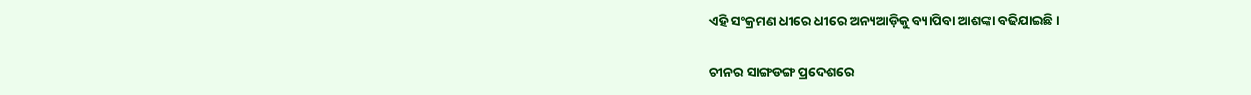ଏହି ସଂକ୍ରମଣ ଧୀରେ ଧୀରେ ଅନ୍ୟଆଡ଼ିକୁ ବ୍ୟାପିବା ଆଶଙ୍କା ବଢିଯାଇଛି।

ଚୀନର ସାଙ୍ଗଡଙ୍ଗ ପ୍ରଦେଶରେ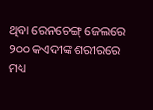ଥିବା ରେନଚେଙ୍ଗ୍‌ ଜେଲରେ ୨୦୦ କଏଦୀଙ୍କ ଶରୀରରେ ମଧ୍ୟ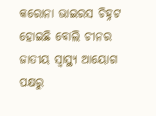କରୋନା ଭାଇରସ ଚିହ୍ନଟ ହୋଇଛି ବୋଲି ଚୀନର ଜାତୀୟ ସ୍ୱାସ୍ଥ୍ୟ ଆୟୋଗ ପକ୍ଷରୁ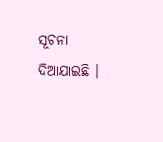ସୂଚନା ଦିଆଯାଇଛି ।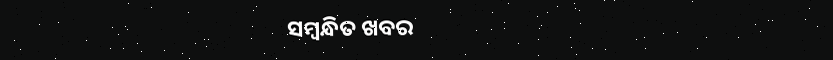ସମ୍ବନ୍ଧିତ ଖବର